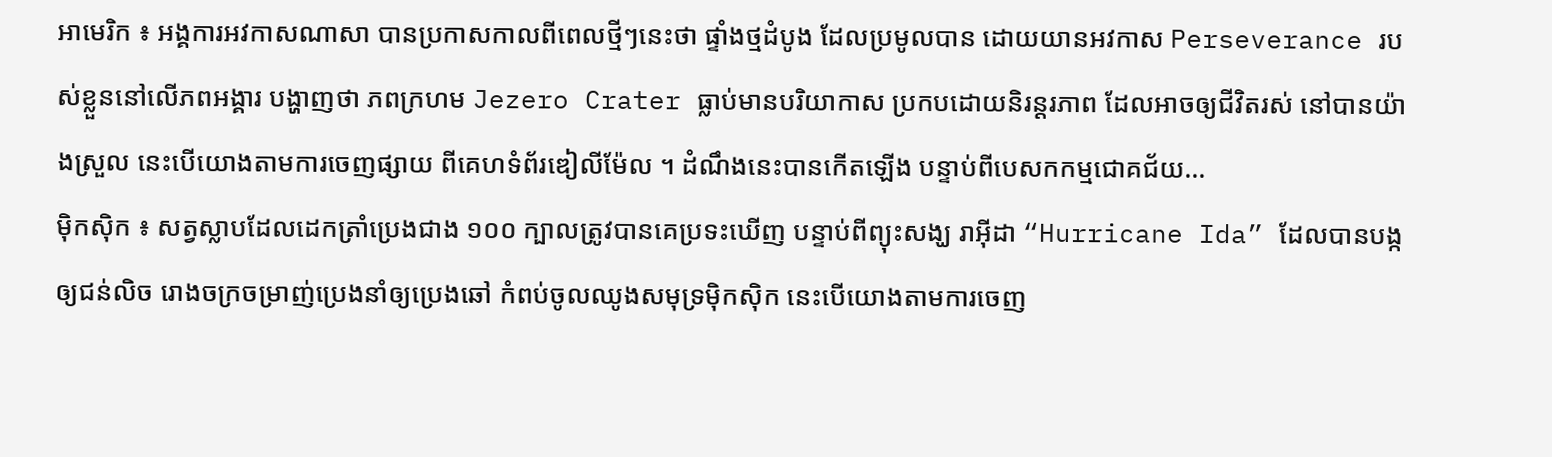អាមេរិក ៖ អង្គការអវកាសណាសា បានប្រកាសកាលពីពេលថ្មីៗនេះថា ផ្ទាំងថ្មដំបូង ដែលប្រមូលបាន ដោយយានអវកាស Perseverance របស់ខ្លួននៅលើភពអង្គារ បង្ហាញថា ភពក្រហម Jezero Crater ធ្លាប់មានបរិយាកាស ប្រកបដោយនិរន្តរភាព ដែលអាចឲ្យជីវិតរស់ នៅបានយ៉ាងស្រួល នេះបើយោងតាមការចេញផ្សាយ ពីគេហទំព័រឌៀលីម៉ែល ។ ដំណឹងនេះបានកើតឡើង បន្ទាប់ពីបេសកកម្មជោគជ័យ...
ម៉ិកស៊ិក ៖ សត្វស្លាបដែលដេកត្រាំប្រេងជាង ១០០ ក្បាលត្រូវបានគេប្រទះឃើញ បន្ទាប់ពីព្យុះសង្ឃ រាអ៊ីដា “Hurricane Ida” ដែលបានបង្កឲ្យជន់លិច រោងចក្រចម្រាញ់ប្រេងនាំឲ្យប្រេងឆៅ កំពប់ចូលឈូងសមុទ្រម៉ិកស៊ិក នេះបើយោងតាមការចេញ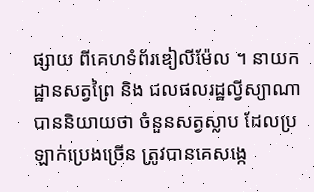ផ្សាយ ពីគេហទំព័រឌៀលីម៉ែល ។ នាយកដ្ឋានសត្វព្រៃ និង ជលផលរដ្ឋល្វីស្យាណា បាននិយាយថា ចំនួនសត្វស្លាប ដែលប្រឡាក់ប្រេងច្រើន ត្រូវបានគេសង្កេ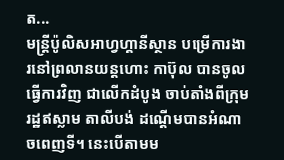ត...
មន្រ្តីប៉ូលិសអាហ្វហ្គានីស្ថាន បម្រើការងារនៅព្រលានយន្តហោះ កាប៊ុល បានចូលធ្វើការវិញ ជាលើកដំបូង ចាប់តាំងពីក្រុមរដ្ឋឥស្លាម តាលីបង់ ដណ្តើមបានអំណាចពេញទី។ នេះបើតាមម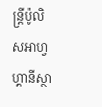ន្រ្តីប៉ូលិសអាហ្វហ្គានីស្ថា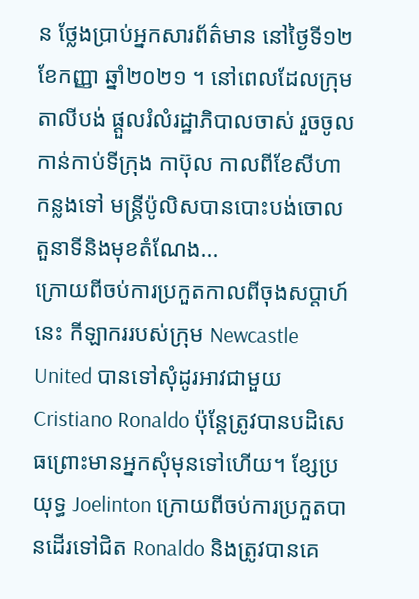ន ថ្លែងប្រាប់អ្នកសារព័ត៌មាន នៅថ្ងៃទី១២ ខែកញ្ញា ឆ្នាំ២០២១ ។ នៅពេលដែលក្រុមតាលីបង់ ផ្តួលរំលំរដ្ឋាភិបាលចាស់ រួចចូលកាន់កាប់ទីក្រុង កាប៊ុល កាលពីខែសីហា កន្លងទៅ មន្រ្តីប៉ូលិសបានបោះបង់ចោល តួនាទីនិងមុខតំណែង...
ក្រោយពីចប់ការប្រកួតកាលពីចុងសប្ដាហ៍នេះ កីឡាកររបស់ក្រុម Newcastle United បានទៅសុំដូរអាវជាមួយ Cristiano Ronaldo ប៉ុន្តែត្រូវបានបដិសេធព្រោះមានអ្នកសុំមុនទៅហើយ។ ខ្សែប្រយុទ្ធ Joelinton ក្រោយពីចប់ការប្រកួតបានដើរទៅជិត Ronaldo និងត្រូវបានគេ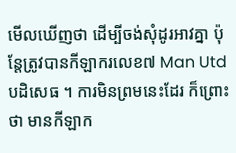មើលឃើញថា ដើម្បីចង់សុំដូរអាវគ្នា ប៉ុន្តែត្រូវបានកីឡាករលេខ៧ Man Utd បដិសេធ ។ ការមិនព្រមនេះដែរ ក៏ព្រោះថា មានកីឡាក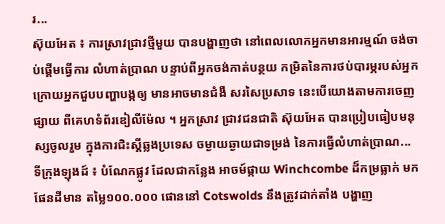រ...
ស៊ុយអែត ៖ ការស្រាវជ្រាវថ្មីមួយ បានបង្ហាញថា នៅពេលលោកអ្នកមានអារម្មណ៍ ចង់ចាប់ផ្តើមធ្វើការ លំហាត់ប្រាណ បន្ទាប់ពីអ្នកចង់កាត់បន្ថយ កម្រិតនៃការថប់បារម្ភរបស់អ្នក ក្រោយអ្នកជួបបញ្ហាបង្កឲ្យ មានអាចមានជំងឺ សរសៃប្រសាទ នេះបើយោងតាមការចេញផ្សាយ ពីគេហទំព័រឌៀលីម៉ែល ។ អ្នកស្រាវ ជ្រាវជនជាតិ ស៊ុយអែត បានប្រៀបធៀបមនុស្សចូលរួម ក្នុងការជិះស្គីឆ្លងប្រទេស ចម្ងាយឆ្ងាយជាទម្រង់ នៃការធ្វើលំហាត់ប្រាណ...
ទីក្រុងឡុងដ៍ ៖ បំណែកផ្លូវ ដែលជាកន្លែង អាចម៍ផ្កាយ Winchcombe ដ៏កម្រធ្លាក់ មកផែនដីមាន តម្លៃ១០០.០០០ ផោននៅ Cotswolds នឹងត្រូវដាក់តាំង បង្ហាញ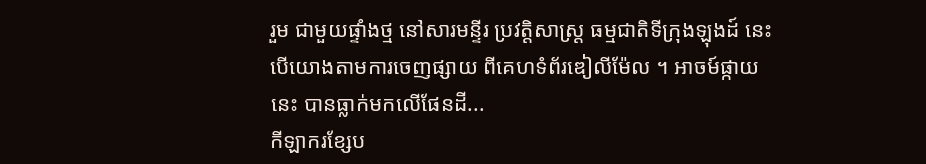រួម ជាមួយផ្ទាំងថ្ម នៅសារមន្ទីរ ប្រវត្តិសាស្ត្រ ធម្មជាតិទីក្រុងឡុងដ៍ នេះបើយោងតាមការចេញផ្សាយ ពីគេហទំព័រឌៀលីម៉ែល ។ អាចម៍ផ្កាយនេះ បានធ្លាក់មកលើផែនដី...
កីឡាករខ្សែប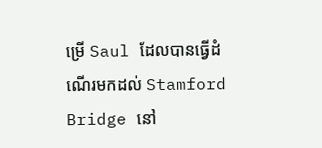ម្រើ Saul ដែលបានធ្វើដំណើរមកដល់ Stamford Bridge នៅ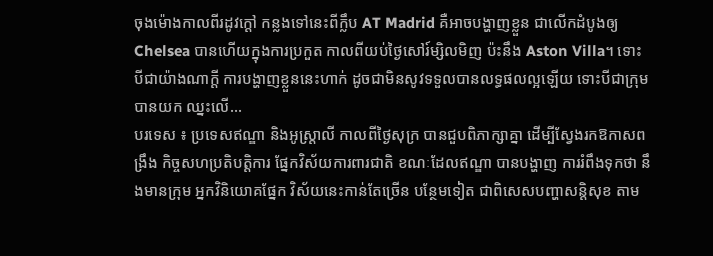ចុងម៉ោងកាលពីរដូវក្តៅ កន្លងទៅនេះពីក្លឹប AT Madrid គឺអាចបង្ហាញខ្លួន ជាលើកដំបូងឲ្យ Chelsea បានហើយក្នុងការប្រកួត កាលពីយប់ថ្ងៃសៅរ៍ម្សិលមិញ ប៉ះនឹង Aston Villa។ ទោះបីជាយ៉ាងណាក្តី ការបង្ហាញខ្លួននេះហាក់ ដូចជាមិនសូវទទួលបានលទ្ធផលល្អឡើយ ទោះបីជាក្រុមបានយក ឈ្នះលើ...
បរទេស ៖ ប្រទេសឥណ្ឌា និងអូស្ត្រាលី កាលពីថ្ងៃសុក្រ បានជួបពិភាក្សាគ្នា ដើម្បីស្វែងរកឱកាសពង្រឹង កិច្ចសហប្រតិបត្តិការ ផ្នែកវិស័យការពារជាតិ ខណៈដែលឥណ្ឌា បានបង្ហាញ ការរំពឹងទុកថា នឹងមានក្រុម អ្នកវិនិយោគផ្នែក វិស័យនេះកាន់តែច្រើន បន្ថែមទៀត ជាពិសេសបញ្ហាសន្តិសុខ តាម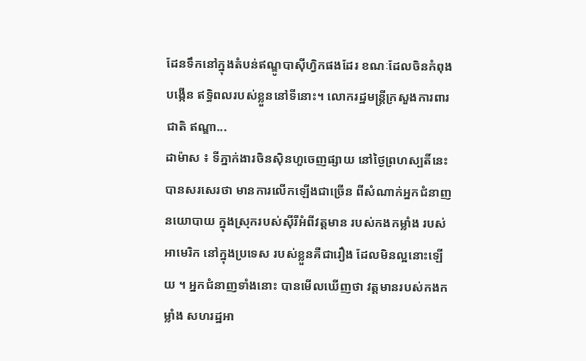ដែនទឹកនៅក្នុងតំបន់ឥណ្ឌូបាស៊ីហ្វិកផងដែរ ខណៈដែលចិនកំពុងបង្កើន ឥទ្ធិពលរបស់ខ្លួននៅទីនោះ។ លោករដ្ឋមន្ត្រីក្រសួងការពារជាតិ ឥណ្ឌា...
ដាម៉ាស ៖ ទីភ្នាក់ងារចិនស៊ិនហួចេញផ្សាយ នៅថ្ងៃព្រហស្បតិ៍នេះ បានសរសេរថា មានការលើកឡើងជាច្រើន ពីសំណាក់អ្នកជំនាញនយោបាយ ក្នុងស្រុករបស់ស៊ីរីអំពីវត្តមាន របស់កងកម្លាំង របស់អាមេរិក នៅក្នុងប្រទេស របស់ខ្លួនគឺជារឿង ដែលមិនល្អនោះឡើយ ។ អ្នកជំនាញទាំងនោះ បានមើលឃើញថា វត្តមានរបស់កងកម្លាំង សហរដ្ឋអា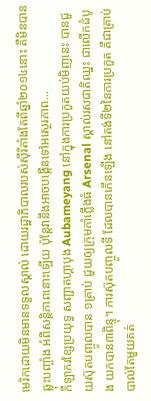មេរិកដោយមិនមានទទួលស្គាល់ ដោយរដ្ឋាភិបាលរបស់ស៊ីរីតាំងតែពីឆ្នាំ២០១៤នោះ គឺមិនបានឆ្លុះបញ្ចាំង អំពីសន្តិភាពនោះឡើយ ប៉ុន្តែវានឹងអាចបង្កើនទៅអស្ថេរភាព...
កីឡាករខ្សែប្រយុទ្ធ សញ្ជាតហ្គាបុង Aubameyang នៅក្នុងការប្រកួតយប់មិញនេះ បានជួយស៊ុតបញ្ចូលបាន ១គ្រាប់ ជួយឲ្យក្រុមកាំភ្លើងធំ Arsenal ស្គាល់រសជាតិឈ្នះ ជាលើកដំបូង យកបាន៣ពិន្ទុ។ ការស៊ុតបញ្ចូលទី ដែលបានកើនឡើង នៅតង់ទី២នៃការប្រកួត គឺជាគ្រាប់បាល់តែមួយគត់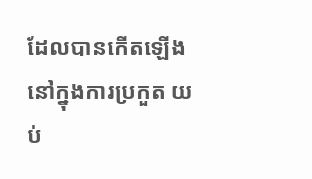ដែលបានកើតឡើង នៅក្នុងការប្រកួត យប់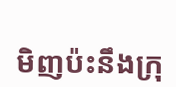មិញប៉ះនឹងក្រុ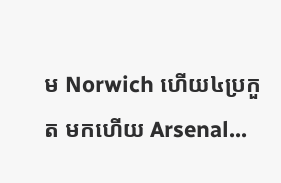ម Norwich ហើយ៤ប្រកួត មកហើយ Arsenal...